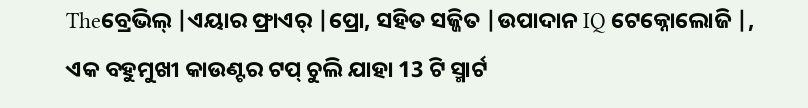Theବ୍ରେଭିଲ୍ |ଏୟାର ଫ୍ରାଏର୍ |ପ୍ରୋ, ସହିତ ସଜ୍ଜିତ |ଉପାଦାନ IQ ଟେକ୍ନୋଲୋଜି |, ଏକ ବହୁମୁଖୀ କାଉଣ୍ଟର ଟପ୍ ଚୁଲି ଯାହା 13 ଟି ସ୍ମାର୍ଟ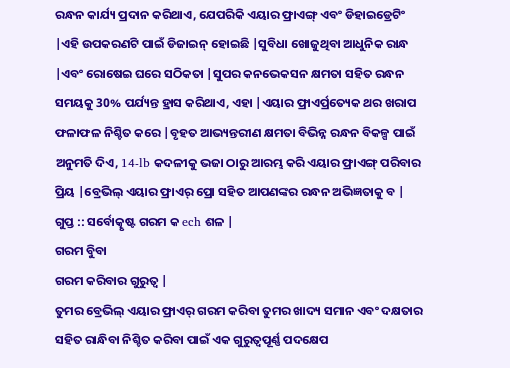ରନ୍ଧନ କାର୍ଯ୍ୟ ପ୍ରଦାନ କରିଥାଏ, ଯେପରିକି ଏୟାର ଫ୍ରାଏଙ୍ଗ୍ ଏବଂ ଡିହାଇଡ୍ରେଟିଂ |ଏହି ଉପକରଣଟି ପାଇଁ ଡିଜାଇନ୍ ହୋଇଛି |ସୁବିଧା ଖୋଜୁଥିବା ଆଧୁନିକ ରାନ୍ଧ |ଏବଂ ରୋଷେଇ ଘରେ ସଠିକତା |ସୁପର କନଭେକସନ କ୍ଷମତା ସହିତ ରନ୍ଧନ ସମୟକୁ 30% ପର୍ଯ୍ୟନ୍ତ ହ୍ରାସ କରିଥାଏ, ଏହା |ଏୟାର ଫ୍ରାଏର୍ପ୍ରତ୍ୟେକ ଥର ଖରାପ ଫଳାଫଳ ନିଶ୍ଚିତ କରେ |ବୃହତ ଆଭ୍ୟନ୍ତରୀଣ କ୍ଷମତା ବିଭିନ୍ନ ରନ୍ଧନ ବିକଳ୍ପ ପାଇଁ ଅନୁମତି ଦିଏ, 14-lb କଦଳୀକୁ ଭଜା ଠାରୁ ଆରମ୍ଭ କରି ଏୟାର ଫ୍ରାଏଙ୍ଗ୍ ପରିବାର ପ୍ରିୟ |ବ୍ରେଭିଲ୍ ଏୟାର ଫ୍ରାଏର୍ ପ୍ରୋ ସହିତ ଆପଣଙ୍କର ରନ୍ଧନ ଅଭିଜ୍ଞତାକୁ ବ |
ଗୁପ୍ତ :: ସର୍ବୋତ୍କୃଷ୍ଟ ଗରମ କ ech ଶଳ |
ଗରମ ବୁିବା
ଗରମ କରିବାର ଗୁରୁତ୍ୱ |
ତୁମର ବ୍ରେଭିଲ୍ ଏୟାର ଫ୍ରାଏର୍ ଗରମ କରିବା ତୁମର ଖାଦ୍ୟ ସମାନ ଏବଂ ଦକ୍ଷତାର ସହିତ ରାନ୍ଧିବା ନିଶ୍ଚିତ କରିବା ପାଇଁ ଏକ ଗୁରୁତ୍ୱପୂର୍ଣ୍ଣ ପଦକ୍ଷେପ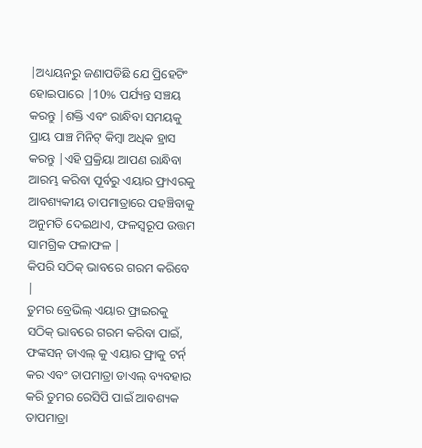|ଅଧ୍ୟୟନରୁ ଜଣାପଡିଛି ଯେ ପ୍ରିହେଟିଂ ହୋଇପାରେ |10% ପର୍ଯ୍ୟନ୍ତ ସଞ୍ଚୟ କରନ୍ତୁ |ଶକ୍ତି ଏବଂ ରାନ୍ଧିବା ସମୟକୁ ପ୍ରାୟ ପାଞ୍ଚ ମିନିଟ୍ କିମ୍ବା ଅଧିକ ହ୍ରାସ କରନ୍ତୁ |ଏହି ପ୍ରକ୍ରିୟା ଆପଣ ରାନ୍ଧିବା ଆରମ୍ଭ କରିବା ପୂର୍ବରୁ ଏୟାର ଫ୍ରାଏରକୁ ଆବଶ୍ୟକୀୟ ତାପମାତ୍ରାରେ ପହଞ୍ଚିବାକୁ ଅନୁମତି ଦେଇଥାଏ, ଫଳସ୍ୱରୂପ ଉତ୍ତମ ସାମଗ୍ରିକ ଫଳାଫଳ |
କିପରି ସଠିକ୍ ଭାବରେ ଗରମ କରିବେ |
ତୁମର ବ୍ରେଭିଲ୍ ଏୟାର ଫ୍ରାଇରକୁ ସଠିକ୍ ଭାବରେ ଗରମ କରିବା ପାଇଁ, ଫଙ୍କସନ୍ ଡାଏଲ୍ କୁ ଏୟାର ଫ୍ରାକୁ ଟର୍ନ୍ କର ଏବଂ ତାପମାତ୍ରା ଡାଏଲ୍ ବ୍ୟବହାର କରି ତୁମର ରେସିପି ପାଇଁ ଆବଶ୍ୟକ ତାପମାତ୍ରା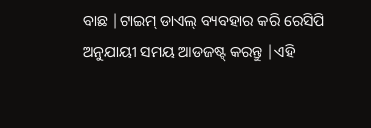ବାଛ |ଟାଇମ୍ ଡାଏଲ୍ ବ୍ୟବହାର କରି ରେସିପି ଅନୁଯାୟୀ ସମୟ ଆଡଜଷ୍ଟ୍ କରନ୍ତୁ |ଏହି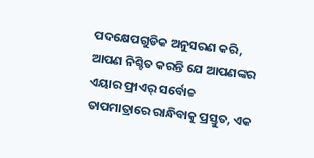ପଦକ୍ଷେପଗୁଡିକ ଅନୁସରଣ କରି, ଆପଣ ନିଶ୍ଚିତ କରନ୍ତି ଯେ ଆପଣଙ୍କର ଏୟାର ଫ୍ରାଏର୍ ସର୍ବୋଚ୍ଚ ତାପମାତ୍ରାରେ ରାନ୍ଧିବାକୁ ପ୍ରସ୍ତୁତ, ଏକ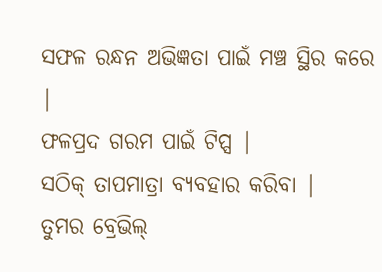ସଫଳ ରନ୍ଧନ ଅଭିଜ୍ଞତା ପାଇଁ ମଞ୍ଚ ସ୍ଥିର କରେ |
ଫଳପ୍ରଦ ଗରମ ପାଇଁ ଟିପ୍ସ |
ସଠିକ୍ ତାପମାତ୍ରା ବ୍ୟବହାର କରିବା |
ତୁମର ବ୍ରେଭିଲ୍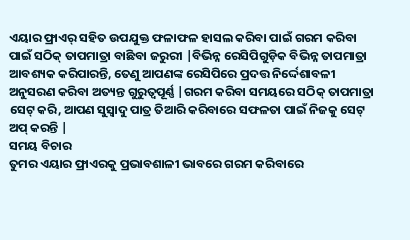ଏୟାର ଫ୍ରାଏର୍ ସହିତ ଉପଯୁକ୍ତ ଫଳାଫଳ ହାସଲ କରିବା ପାଇଁ ଗରମ କରିବା ପାଇଁ ସଠିକ୍ ତାପମାତ୍ରା ବାଛିବା ଜରୁରୀ |ବିଭିନ୍ନ ରେସିପିଗୁଡ଼ିକ ବିଭିନ୍ନ ତାପମାତ୍ରା ଆବଶ୍ୟକ କରିପାରନ୍ତି, ତେଣୁ ଆପଣଙ୍କ ରେସିପିରେ ପ୍ରଦତ୍ତ ନିର୍ଦ୍ଦେଶାବଳୀ ଅନୁସରଣ କରିବା ଅତ୍ୟନ୍ତ ଗୁରୁତ୍ୱପୂର୍ଣ୍ଣ |ଗରମ କରିବା ସମୟରେ ସଠିକ୍ ତାପମାତ୍ରା ସେଟ୍ କରି, ଆପଣ ସୁସ୍ବାଦୁ ପାତ୍ର ତିଆରି କରିବାରେ ସଫଳତା ପାଇଁ ନିଜକୁ ସେଟ୍ ଅପ୍ କରନ୍ତି |
ସମୟ ବିଚାର
ତୁମର ଏୟାର ଫ୍ରାଏରକୁ ପ୍ରଭାବଶାଳୀ ଭାବରେ ଗରମ କରିବାରେ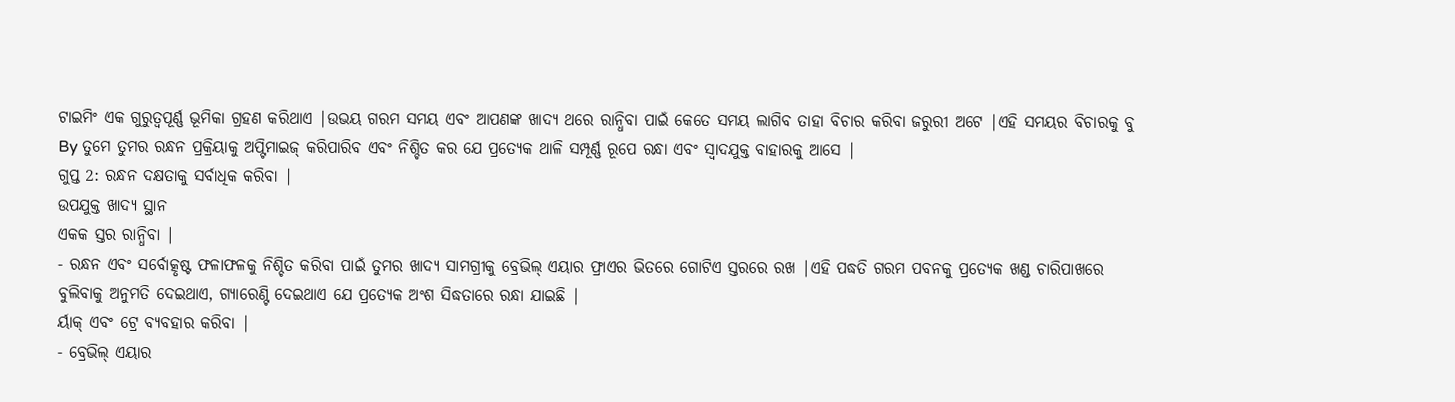ଟାଇମିଂ ଏକ ଗୁରୁତ୍ୱପୂର୍ଣ୍ଣ ଭୂମିକା ଗ୍ରହଣ କରିଥାଏ |ଉଭୟ ଗରମ ସମୟ ଏବଂ ଆପଣଙ୍କ ଖାଦ୍ୟ ଥରେ ରାନ୍ଧିବା ପାଇଁ କେତେ ସମୟ ଲାଗିବ ତାହା ବିଚାର କରିବା ଜରୁରୀ ଅଟେ |ଏହି ସମୟର ବିଚାରକୁ ବୁ By ତୁମେ ତୁମର ରନ୍ଧନ ପ୍ରକ୍ରିୟାକୁ ଅପ୍ଟିମାଇଜ୍ କରିପାରିବ ଏବଂ ନିଶ୍ଚିତ କର ଯେ ପ୍ରତ୍ୟେକ ଥାଳି ସମ୍ପୂର୍ଣ୍ଣ ରୂପେ ରନ୍ଧା ଏବଂ ସ୍ବାଦଯୁକ୍ତ ବାହାରକୁ ଆସେ |
ଗୁପ୍ତ 2: ରନ୍ଧନ ଦକ୍ଷତାକୁ ସର୍ବାଧିକ କରିବା |
ଉପଯୁକ୍ତ ଖାଦ୍ୟ ସ୍ଥାନ
ଏକକ ସ୍ତର ରାନ୍ଧିବା |
- ରନ୍ଧନ ଏବଂ ସର୍ବୋତ୍କୃଷ୍ଟ ଫଳାଫଳକୁ ନିଶ୍ଚିତ କରିବା ପାଇଁ ତୁମର ଖାଦ୍ୟ ସାମଗ୍ରୀକୁ ବ୍ରେଭିଲ୍ ଏୟାର ଫ୍ରାଏର ଭିତରେ ଗୋଟିଏ ସ୍ତରରେ ରଖ |ଏହି ପଦ୍ଧତି ଗରମ ପବନକୁ ପ୍ରତ୍ୟେକ ଖଣ୍ଡ ଚାରିପାଖରେ ବୁଲିବାକୁ ଅନୁମତି ଦେଇଥାଏ, ଗ୍ୟାରେଣ୍ଟି ଦେଇଥାଏ ଯେ ପ୍ରତ୍ୟେକ ଅଂଶ ସିଦ୍ଧତାରେ ରନ୍ଧା ଯାଇଛି |
ର୍ୟାକ୍ ଏବଂ ଟ୍ରେ ବ୍ୟବହାର କରିବା |
- ବ୍ରେଭିଲ୍ ଏୟାର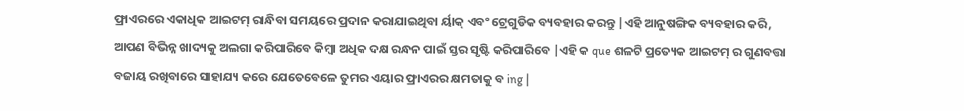ଫ୍ରାଏରରେ ଏକାଧିକ ଆଇଟମ୍ ରାନ୍ଧିବା ସମୟରେ ପ୍ରଦାନ କରାଯାଇଥିବା ର୍ୟାକ୍ ଏବଂ ଟ୍ରେଗୁଡିକ ବ୍ୟବହାର କରନ୍ତୁ |ଏହି ଆନୁଷଙ୍ଗିକ ବ୍ୟବହାର କରି, ଆପଣ ବିଭିନ୍ନ ଖାଦ୍ୟକୁ ଅଲଗା କରିପାରିବେ କିମ୍ବା ଅଧିକ ଦକ୍ଷ ରନ୍ଧନ ପାଇଁ ସ୍ତର ସୃଷ୍ଟି କରିପାରିବେ |ଏହି କ que ଶଳଟି ପ୍ରତ୍ୟେକ ଆଇଟମ୍ ର ଗୁଣବତ୍ତା ବଜାୟ ରଖିବାରେ ସାହାଯ୍ୟ କରେ ଯେତେବେଳେ ତୁମର ଏୟାର ଫ୍ରାଏରର କ୍ଷମତାକୁ ବ ing |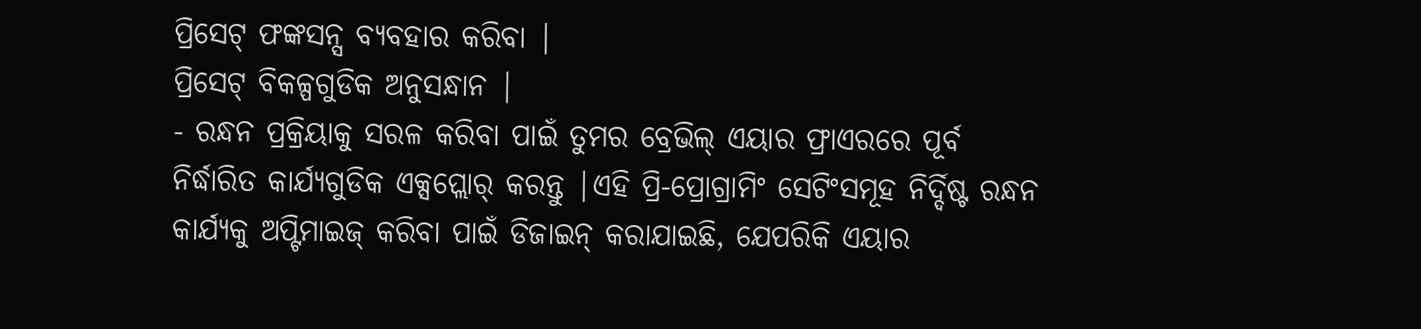ପ୍ରିସେଟ୍ ଫଙ୍କସନ୍ସ ବ୍ୟବହାର କରିବା |
ପ୍ରିସେଟ୍ ବିକଳ୍ପଗୁଡିକ ଅନୁସନ୍ଧାନ |
- ରନ୍ଧନ ପ୍ରକ୍ରିୟାକୁ ସରଳ କରିବା ପାଇଁ ତୁମର ବ୍ରେଭିଲ୍ ଏୟାର ଫ୍ରାଏରରେ ପୂର୍ବ ନିର୍ଦ୍ଧାରିତ କାର୍ଯ୍ୟଗୁଡିକ ଏକ୍ସପ୍ଲୋର୍ କରନ୍ତୁ |ଏହି ପ୍ରି-ପ୍ରୋଗ୍ରାମିଂ ସେଟିଂସମୂହ ନିର୍ଦ୍ଦିଷ୍ଟ ରନ୍ଧନ କାର୍ଯ୍ୟକୁ ଅପ୍ଟିମାଇଜ୍ କରିବା ପାଇଁ ଡିଜାଇନ୍ କରାଯାଇଛି, ଯେପରିକି ଏୟାର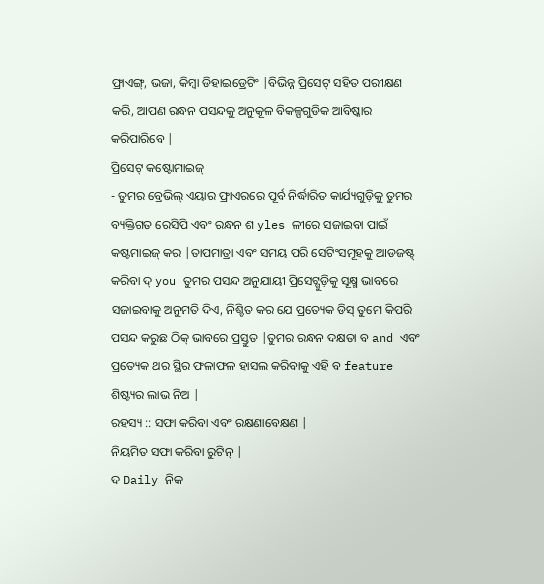ଫ୍ରାଏଙ୍ଗ୍, ଭଜା, କିମ୍ବା ଡିହାଇଡ୍ରେଟିଂ |ବିଭିନ୍ନ ପ୍ରିସେଟ୍ ସହିତ ପରୀକ୍ଷଣ କରି, ଆପଣ ରନ୍ଧନ ପସନ୍ଦକୁ ଅନୁକୂଳ ବିକଳ୍ପଗୁଡିକ ଆବିଷ୍କାର କରିପାରିବେ |
ପ୍ରିସେଟ୍ କଷ୍ଟୋମାଇଜ୍
- ତୁମର ବ୍ରେଭିଲ୍ ଏୟାର ଫ୍ରାଏରରେ ପୂର୍ବ ନିର୍ଦ୍ଧାରିତ କାର୍ଯ୍ୟଗୁଡ଼ିକୁ ତୁମର ବ୍ୟକ୍ତିଗତ ରେସିପି ଏବଂ ରନ୍ଧନ ଶ yles ଳୀରେ ସଜାଇବା ପାଇଁ କଷ୍ଟମାଇଜ୍ କର |ତାପମାତ୍ରା ଏବଂ ସମୟ ପରି ସେଟିଂସମୂହକୁ ଆଡଜଷ୍ଟ୍ କରିବା ଦ୍ you ତୁମର ପସନ୍ଦ ଅନୁଯାୟୀ ପ୍ରିସେଟ୍ଗୁଡ଼ିକୁ ସୂକ୍ଷ୍ମ ଭାବରେ ସଜାଇବାକୁ ଅନୁମତି ଦିଏ, ନିଶ୍ଚିତ କର ଯେ ପ୍ରତ୍ୟେକ ଡିସ୍ ତୁମେ କିପରି ପସନ୍ଦ କରୁଛ ଠିକ୍ ଭାବରେ ପ୍ରସ୍ତୁତ |ତୁମର ରନ୍ଧନ ଦକ୍ଷତା ବ and ଏବଂ ପ୍ରତ୍ୟେକ ଥର ସ୍ଥିର ଫଳାଫଳ ହାସଲ କରିବାକୁ ଏହି ବ feature ଶିଷ୍ଟ୍ୟର ଲାଭ ନିଅ |
ରହସ୍ୟ :: ସଫା କରିବା ଏବଂ ରକ୍ଷଣାବେକ୍ଷଣ |
ନିୟମିତ ସଫା କରିବା ରୁଟିନ୍ |
ଦ Daily ନିକ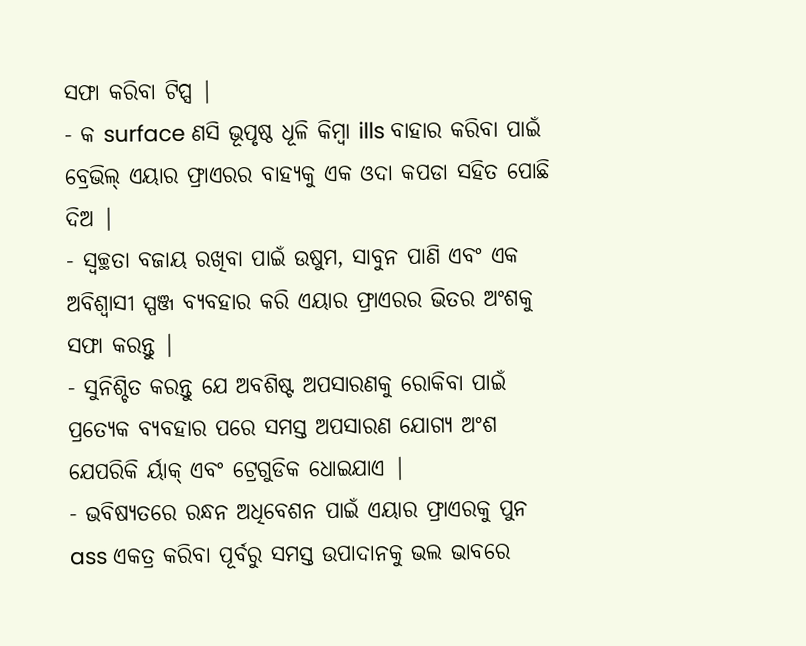ସଫା କରିବା ଟିପ୍ସ |
- କ surface ଣସି ଭୂପୃଷ୍ଠ ଧୂଳି କିମ୍ବା ills ବାହାର କରିବା ପାଇଁ ବ୍ରେଭିଲ୍ ଏୟାର ଫ୍ରାଏରର ବାହ୍ୟକୁ ଏକ ଓଦା କପଡା ସହିତ ପୋଛି ଦିଅ |
- ସ୍ୱଚ୍ଛତା ବଜାୟ ରଖିବା ପାଇଁ ଉଷୁମ, ସାବୁନ ପାଣି ଏବଂ ଏକ ଅବିଶ୍ୱାସୀ ସ୍ପଞ୍ଜ ବ୍ୟବହାର କରି ଏୟାର ଫ୍ରାଏରର ଭିତର ଅଂଶକୁ ସଫା କରନ୍ତୁ |
- ସୁନିଶ୍ଚିତ କରନ୍ତୁ ଯେ ଅବଶିଷ୍ଟ ଅପସାରଣକୁ ରୋକିବା ପାଇଁ ପ୍ରତ୍ୟେକ ବ୍ୟବହାର ପରେ ସମସ୍ତ ଅପସାରଣ ଯୋଗ୍ୟ ଅଂଶ ଯେପରିକି ର୍ୟାକ୍ ଏବଂ ଟ୍ରେଗୁଡିକ ଧୋଇଯାଏ |
- ଭବିଷ୍ୟତରେ ରନ୍ଧନ ଅଧିବେଶନ ପାଇଁ ଏୟାର ଫ୍ରାଏରକୁ ପୁନ ass ଏକତ୍ର କରିବା ପୂର୍ବରୁ ସମସ୍ତ ଉପାଦାନକୁ ଭଲ ଭାବରେ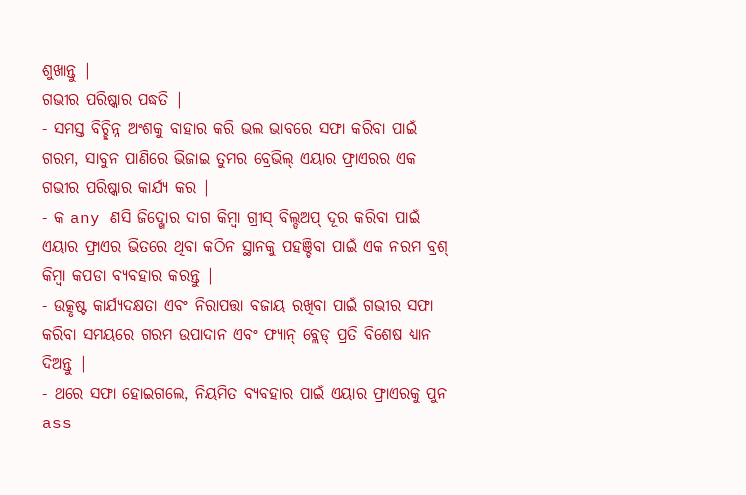ଶୁଖାନ୍ତୁ |
ଗଭୀର ପରିଷ୍କାର ପଦ୍ଧତି |
- ସମସ୍ତ ବିଚ୍ଛିନ୍ନ ଅଂଶକୁ ବାହାର କରି ଭଲ ଭାବରେ ସଫା କରିବା ପାଇଁ ଗରମ, ସାବୁନ ପାଣିରେ ଭିଜାଇ ତୁମର ବ୍ରେଭିଲ୍ ଏୟାର ଫ୍ରାଏରର ଏକ ଗଭୀର ପରିଷ୍କାର କାର୍ଯ୍ୟ କର |
- କ any ଣସି ଜିଦ୍ଖୋର ଦାଗ କିମ୍ବା ଗ୍ରୀସ୍ ବିଲ୍ଡଅପ୍ ଦୂର କରିବା ପାଇଁ ଏୟାର ଫ୍ରାଏର ଭିତରେ ଥିବା କଠିନ ସ୍ଥାନକୁ ପହଞ୍ଚିବା ପାଇଁ ଏକ ନରମ ବ୍ରଶ୍ କିମ୍ବା କପଡା ବ୍ୟବହାର କରନ୍ତୁ |
- ଉତ୍କୃଷ୍ଟ କାର୍ଯ୍ୟଦକ୍ଷତା ଏବଂ ନିରାପତ୍ତା ବଜାୟ ରଖିବା ପାଇଁ ଗଭୀର ସଫା କରିବା ସମୟରେ ଗରମ ଉପାଦାନ ଏବଂ ଫ୍ୟାନ୍ ବ୍ଲେଡ୍ ପ୍ରତି ବିଶେଷ ଧ୍ୟାନ ଦିଅନ୍ତୁ |
- ଥରେ ସଫା ହୋଇଗଲେ, ନିୟମିତ ବ୍ୟବହାର ପାଇଁ ଏୟାର ଫ୍ରାଏରକୁ ପୁନ ass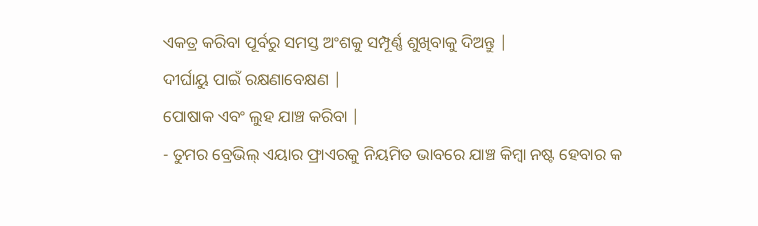ଏକତ୍ର କରିବା ପୂର୍ବରୁ ସମସ୍ତ ଅଂଶକୁ ସମ୍ପୂର୍ଣ୍ଣ ଶୁଖିବାକୁ ଦିଅନ୍ତୁ |
ଦୀର୍ଘାୟୁ ପାଇଁ ରକ୍ଷଣାବେକ୍ଷଣ |
ପୋଷାକ ଏବଂ ଲୁହ ଯାଞ୍ଚ କରିବା |
- ତୁମର ବ୍ରେଭିଲ୍ ଏୟାର ଫ୍ରାଏରକୁ ନିୟମିତ ଭାବରେ ଯାଞ୍ଚ କିମ୍ବା ନଷ୍ଟ ହେବାର କ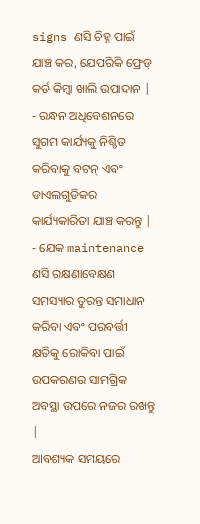signs ଣସି ଚିହ୍ନ ପାଇଁ ଯାଞ୍ଚ କର, ଯେପରିକି ଫ୍ରେଡ୍ କର୍ଡ କିମ୍ବା ଖାଲି ଉପାଦାନ |
- ରନ୍ଧନ ଅଧିବେଶନରେ ସୁଗମ କାର୍ଯ୍ୟକୁ ନିଶ୍ଚିତ କରିବାକୁ ବଟନ୍ ଏବଂ ଡାଏଲଗୁଡିକର କାର୍ଯ୍ୟକାରିତା ଯାଞ୍ଚ କରନ୍ତୁ |
- ଯେକ maintenance ଣସି ରକ୍ଷଣାବେକ୍ଷଣ ସମସ୍ୟାର ତୁରନ୍ତ ସମାଧାନ କରିବା ଏବଂ ପରବର୍ତ୍ତୀ କ୍ଷତିକୁ ରୋକିବା ପାଇଁ ଉପକରଣର ସାମଗ୍ରିକ ଅବସ୍ଥା ଉପରେ ନଜର ରଖନ୍ତୁ |
ଆବଶ୍ୟକ ସମୟରେ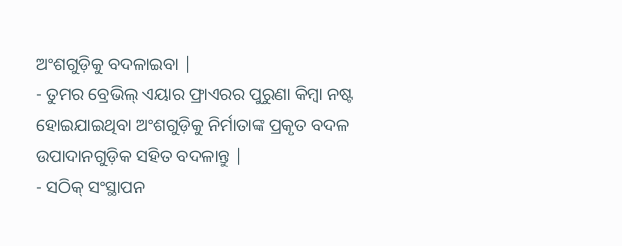ଅଂଶଗୁଡ଼ିକୁ ବଦଳାଇବା |
- ତୁମର ବ୍ରେଭିଲ୍ ଏୟାର ଫ୍ରାଏରର ପୁରୁଣା କିମ୍ବା ନଷ୍ଟ ହୋଇଯାଇଥିବା ଅଂଶଗୁଡ଼ିକୁ ନିର୍ମାତାଙ୍କ ପ୍ରକୃତ ବଦଳ ଉପାଦାନଗୁଡ଼ିକ ସହିତ ବଦଳାନ୍ତୁ |
- ସଠିକ୍ ସଂସ୍ଥାପନ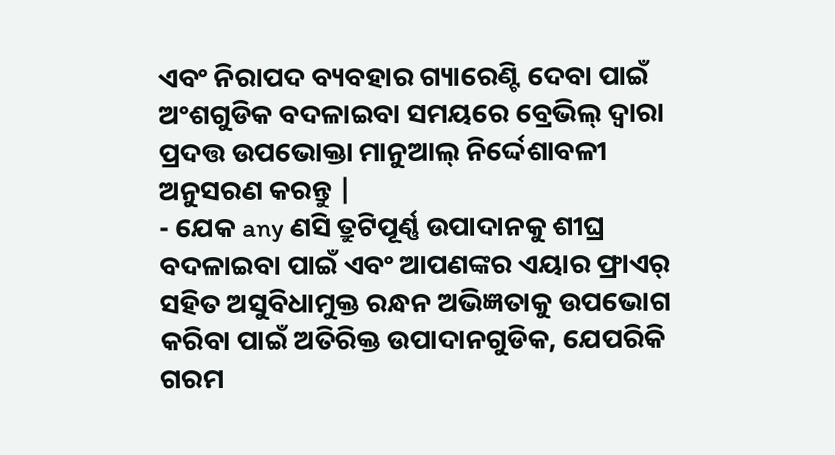ଏବଂ ନିରାପଦ ବ୍ୟବହାର ଗ୍ୟାରେଣ୍ଟି ଦେବା ପାଇଁ ଅଂଶଗୁଡିକ ବଦଳାଇବା ସମୟରେ ବ୍ରେଭିଲ୍ ଦ୍ୱାରା ପ୍ରଦତ୍ତ ଉପଭୋକ୍ତା ମାନୁଆଲ୍ ନିର୍ଦ୍ଦେଶାବଳୀ ଅନୁସରଣ କରନ୍ତୁ |
- ଯେକ any ଣସି ତ୍ରୁଟିପୂର୍ଣ୍ଣ ଉପାଦାନକୁ ଶୀଘ୍ର ବଦଳାଇବା ପାଇଁ ଏବଂ ଆପଣଙ୍କର ଏୟାର ଫ୍ରାଏର୍ ସହିତ ଅସୁବିଧାମୁକ୍ତ ରନ୍ଧନ ଅଭିଜ୍ଞତାକୁ ଉପଭୋଗ କରିବା ପାଇଁ ଅତିରିକ୍ତ ଉପାଦାନଗୁଡିକ, ଯେପରିକି ଗରମ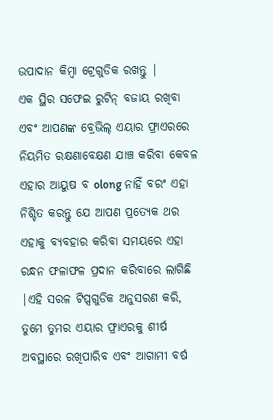ଉପାଦାନ କିମ୍ବା ଟ୍ରେଗୁଡିକ ରଖନ୍ତୁ |
ଏକ ସ୍ଥିର ସଫେଇ ରୁଟିନ୍ ବଜାୟ ରଖିବା ଏବଂ ଆପଣଙ୍କ ବ୍ରେଭିଲ୍ ଏୟାର ଫ୍ରାଏରରେ ନିୟମିତ ରକ୍ଷଣାବେକ୍ଷଣ ଯାଞ୍ଚ କରିବା କେବଳ ଏହାର ଆୟୁଷ ବ olong ନାହିଁ ବରଂ ଏହା ନିଶ୍ଚିତ କରନ୍ତୁ ଯେ ଆପଣ ପ୍ରତ୍ୟେକ ଥର ଏହାକୁ ବ୍ୟବହାର କରିବା ସମୟରେ ଏହା ରନ୍ଧନ ଫଳାଫଳ ପ୍ରଦାନ କରିବାରେ ଲାଗିଛି |ଏହି ସରଳ ଟିପ୍ସଗୁଡିକ ଅନୁସରଣ କରି, ତୁମେ ତୁମର ଏୟାର ଫ୍ରାଏରକୁ ଶୀର୍ଷ ଅବସ୍ଥାରେ ରଖିପାରିବ ଏବଂ ଆଗାମୀ ବର୍ଷ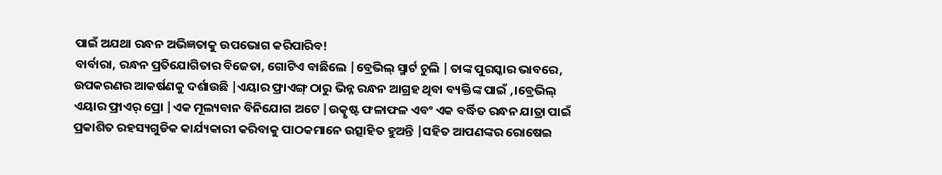ପାଇଁ ଅଯଥା ରନ୍ଧନ ଅଭିଜ୍ଞତାକୁ ଉପଭୋଗ କରିପାରିବ!
ବାର୍ବାରା, ରନ୍ଧନ ପ୍ରତିଯୋଗିତାର ବିଜେତା, ଗୋଟିଏ ବାଛିଲେ |ବ୍ରେଭିଲ୍ ସ୍ମାର୍ଟ ଚୁଲି |ତାଙ୍କ ପୁରସ୍କାର ଭାବରେ, ଉପକରଣର ଆକର୍ଷଣକୁ ଦର୍ଶାଉଛି |ଏୟାର ଫ୍ରାଏଙ୍ଗ୍ ଠାରୁ ଭିନ୍ନ ରନ୍ଧନ ଆଗ୍ରହ ଥିବା ବ୍ୟକ୍ତିଙ୍କ ପାଇଁ ,।ବ୍ରେଭିଲ୍ ଏୟାର ଫ୍ରାଏର୍ ପ୍ରୋ |ଏକ ମୂଲ୍ୟବାନ ବିନିଯୋଗ ଅଟେ |ଉତ୍କୃଷ୍ଟ ଫଳାଫଳ ଏବଂ ଏକ ବର୍ଦ୍ଧିତ ରନ୍ଧନ ଯାତ୍ରା ପାଇଁ ପ୍ରକାଶିତ ରହସ୍ୟଗୁଡିକ କାର୍ଯ୍ୟକାରୀ କରିବାକୁ ପାଠକମାନେ ଉତ୍ସାହିତ ହୁଅନ୍ତି |ସହିତ ଆପଣଙ୍କର ରୋଷେଇ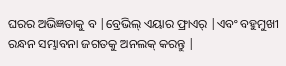ଘରର ଅଭିଜ୍ଞତାକୁ ବ |ବ୍ରେଭିଲ୍ ଏୟାର ଫ୍ରାଏର୍ |ଏବଂ ବହୁମୁଖୀ ରନ୍ଧନ ସମ୍ଭାବନା ଜଗତକୁ ଅନଲକ୍ କରନ୍ତୁ |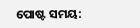ପୋଷ୍ଟ ସମୟ: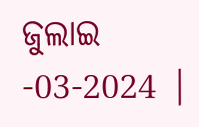ଜୁଲାଇ -03-2024 |